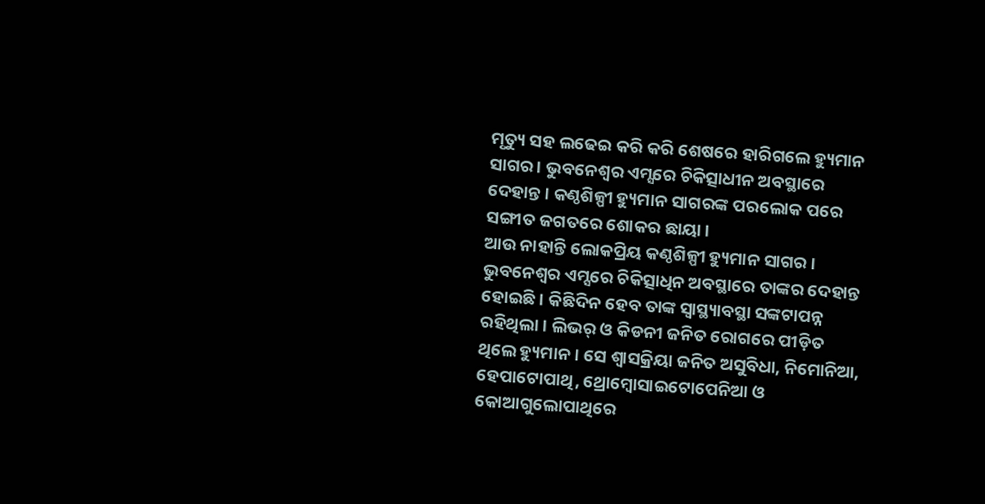ମୃତ୍ୟୁ ସହ ଲଢେଇ କରି କରି ଶେଷରେ ହାରିଗଲେ ହ୍ୟୁମାନ ସାଗର । ଭୁବନେଶ୍ବର ଏମ୍ସରେ ଚିକିତ୍ସାଧୀନ ଅବସ୍ଥାରେ ଦେହାନ୍ତ । କଣ୍ଠଶିଳ୍ପୀ ହ୍ୟୁମାନ ସାଗରଙ୍କ ପରଲୋକ ପରେ ସଙ୍ଗୀତ ଜଗତରେ ଶୋକର ଛାୟା ।
ଆଉ ନାହାନ୍ତି ଲୋକପ୍ରିୟ କଣ୍ଠଶିଳ୍ପୀ ହ୍ୟୁମାନ ସାଗର । ଭୁବନେଶ୍ୱର ଏମ୍ସରେ ଚିକିତ୍ସାଧିନ ଅବସ୍ଥାରେ ତାଙ୍କର ଦେହାନ୍ତ ହୋଇଛି । କିଛିଦିନ ହେବ ତାଙ୍କ ସ୍ୱାସ୍ଥ୍ୟାବସ୍ଥା ସଙ୍କଟାପନ୍ନ ରହିଥିଲା । ଲିଭର୍ ଓ କିଡନୀ ଜନିତ ରୋଗରେ ପୀଡ଼ିତ ଥିଲେ ହ୍ୟୁମାନ । ସେ ଶ୍ୱାସକ୍ରିୟା ଜନିତ ଅସୁବିଧା, ନିମୋନିଆ, ହେପାଟୋପାଥି, ଥ୍ରୋମ୍ବୋସାଇଟୋପେନିଆ ଓ କୋଆଗୁଲୋପାଥିରେ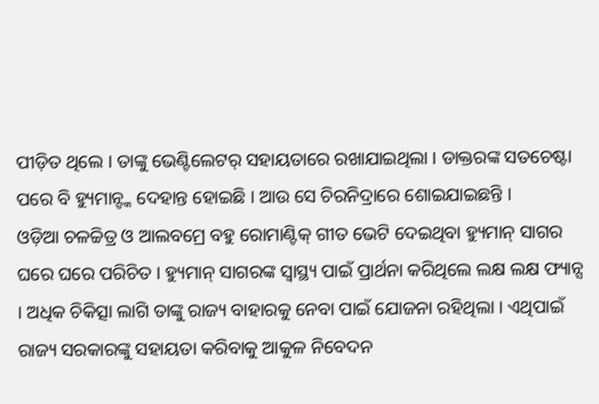ପୀଡ଼ିତ ଥିଲେ । ତାଙ୍କୁ ଭେଣ୍ଟିଲେଟର୍ ସହାୟତାରେ ରଖାଯାଇଥିଲା । ଡାକ୍ତରଙ୍କ ସତଚେଷ୍ଟା ପରେ ବି ହ୍ୟୁମାନ୍ଙ୍କ ଦେହାନ୍ତ ହୋଇଛି । ଆଉ ସେ ଚିରନିଦ୍ରାରେ ଶୋଇଯାଇଛନ୍ତି ।
ଓଡ଼ିଆ ଚଳଚ୍ଚିତ୍ର ଓ ଆଲବମ୍ରେ ବହୁ ରୋମାଣ୍ଟିକ୍ ଗୀତ ଭେଟି ଦେଇଥିବା ହ୍ୟୁମାନ୍ ସାଗର ଘରେ ଘରେ ପରିଚିତ । ହ୍ୟୁମାନ୍ ସାଗରଙ୍କ ସ୍ୱାସ୍ଥ୍ୟ ପାଇଁ ପ୍ରାର୍ଥନା କରିଥିଲେ ଲକ୍ଷ ଲକ୍ଷ ଫ୍ୟାନ୍ସ । ଅଧିକ ଚିକିତ୍ସା ଲାଗି ତାଙ୍କୁ ରାଜ୍ୟ ବାହାରକୁ ନେବା ପାଇଁ ଯୋଜନା ରହିଥିଲା । ଏଥିପାଇଁ ରାଜ୍ୟ ସରକାରଙ୍କୁ ସହାୟତା କରିବାକୁ ଆକୁଳ ନିବେଦନ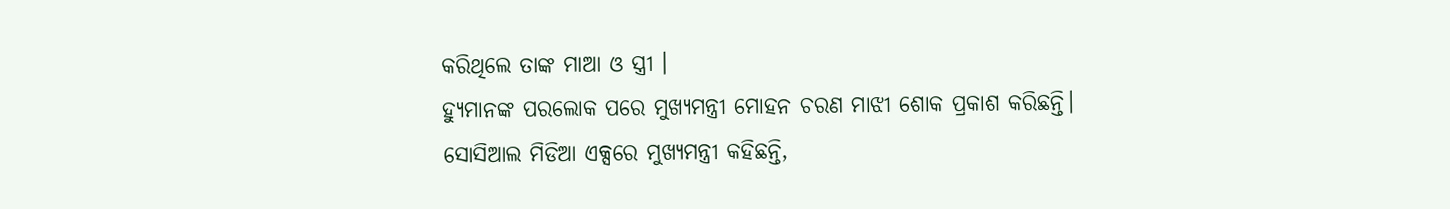କରିଥିଲେ ତାଙ୍କ ମାଆ ଓ ସ୍ତ୍ରୀ ।
ହ୍ୟୁମାନଙ୍କ ପରଲୋକ ପରେ ମୁଖ୍ୟମନ୍ତ୍ରୀ ମୋହନ ଚରଣ ମାଝୀ ଶୋକ ପ୍ରକାଶ କରିଛନ୍ତି। ସୋସିଆଲ ମିଡିଆ ଏକ୍ସରେ ମୁଖ୍ୟମନ୍ତ୍ରୀ କହିଛନ୍ତି,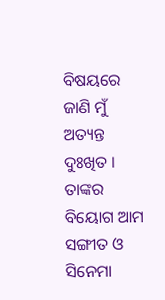ବିଷୟରେ ଜାଣି ମୁଁ ଅତ୍ୟନ୍ତ ଦୁଃଖିତ । ତାଙ୍କର ବିୟୋଗ ଆମ ସଙ୍ଗୀତ ଓ ସିନେମା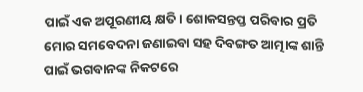ପାଇଁ ଏକ ଅପୂରଣୀୟ କ୍ଷତି। ଶୋକସନ୍ତପ୍ତ ପରିବାର ପ୍ରତି ମୋର ସମବେଦନା ଜଣାଇବା ସହ ଦିବଙ୍ଗତ ଆତ୍ମାଙ୍କ ଶାନ୍ତି ପାଇଁ ଭଗବାନଙ୍କ ନିକଟରେ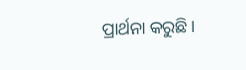ପ୍ରାର୍ଥନା କରୁଛି।